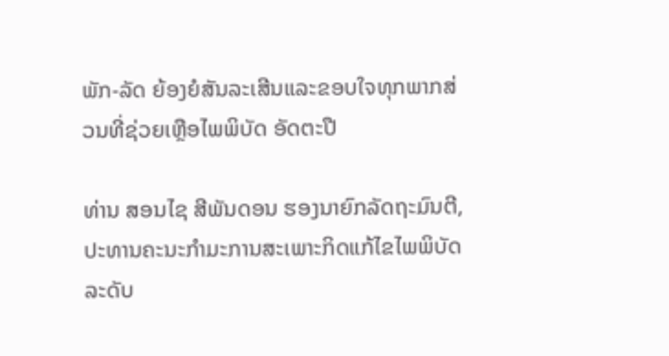ພັກ-ລັດ ຍ້ອງຍໍສັນລະເສີນແລະຂອບໃຈທຸກພາກສ່ວນທີ່ຊ່ວຍເຫຼືອໄພພິບັດ ອັດຕະປື

ທ່ານ ສອນໄຊ ສີພັນດອນ ຮອງນາຍົກລັດຖະມົນຕີ, ປະທານຄະນະກໍາມະການສະເພາະກິດແກ້ໄຂໄພພິບັດລະດັບ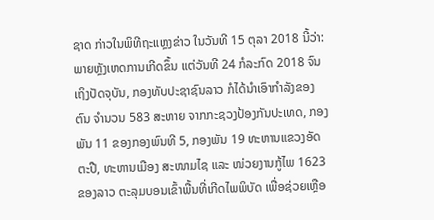ຊາດ ກ່າວໃນພິທີຖະແຫຼງຂ່າວ ໃນວັນທີ 15 ຕຸລາ 2018 ນີ້ວ່າ: ພາຍຫຼັງເຫດການເກີດຂຶ້ນ ແຕ່ວັນທີ 24 ກໍລະກົດ 2018 ຈົນເຖິງປັດຈຸບັນ, ກອງທັບປະຊາຊົນລາວ ກໍໄດ້ນໍາເອົາກໍາລັງຂອງຕົນ ຈໍານວນ 583 ສະຫາຍ ຈາກກະຊວງປ້ອງກັນປະເທດ, ກອງພັນ 11 ຂອງກອງພົນທີ 5, ກອງພັນ 19 ທະຫານແຂວງອັດຕະປື, ທະຫານເມືອງ ສະໜາມໄຊ ແລະ ໜ່ວຍງານກູ້ໄພ 1623 ຂອງລາວ ຕະລຸມບອນເຂົ້າພື້ນທີ່ເກີດໄພພິບັດ ເພື່ອຊ່ວຍເຫຼືອ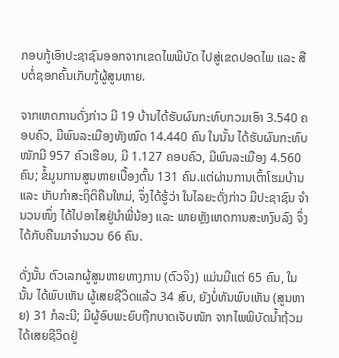ກອບກູ້ເອົາປະຊາຊົນອອກຈາກເຂດໄພພິບັດ ໄປສູ່ເຂດປອດໄພ ແລະ ສືບຕໍ່ຊອກຄົ້ນເກັບກູ້ຜູ້ສູນຫາຍ.

ຈາກເຫດການດັ່ງກ່າວ ມີ 19 ບ້ານໄດ້ຮັບຜົນກະທົບກວມເອົາ 3.540 ຄອບຄົວ, ມີພົນລະເມືອງທັງໝົດ 14.440 ຄົນ ໃນນັ້ນ ໄດ້ຮັບຜົນກະທົບໜັກມີ 957 ຄົວເຮືອນ, ມີ 1.127 ຄອບຄົວ, ມີພົນລະເມືອງ 4.560 ຄົນ; ຂໍ້ມູນການສູນຫາຍເບື້ອງຕົ້ນ 131 ຄົນ.ແຕ່ຜ່ານການເຕົ້າໂຮມບ້ານ ແລະ ເກັບກໍາສະຖິຕິຄືນໃຫມ່, ຈຶ່ງໄດ້ຮູ້ວ່າ ໃນໄລຍະດັ່ງກ່າວ ມີປະຊາຊົນ ຈໍານວນໜຶ່ງ ໄດ້ໄປອາໄສຢູ່ນໍາພີ່ນ້ອງ ແລະ ພາຍຫຼັງເຫດການສະຫງົບລົງ ຈຶ່ງໄດ້ກັບຄືນມາຈໍານວນ 66 ຄົນ.

ດັ່ງນັ້ນ ຕົວເລກຜູ້ສູນຫາຍທາງການ (ຕົວຈິງ) ແມ່ນມີແຕ່ 65 ຄົນ, ໃນນັ້ນ ໄດ້ພົບເຫັນ ຜູ້ເສຍຊີວິດແລ້ວ 34 ສົບ, ຍັງບໍ່ທັນພົບເຫັນ (ສູນຫາຍ) 31 ກໍລະນີ; ມີຜູ້ອົບພະຍົບຖືກບາດເຈັບໜັກ ຈາກໄພພິບັດນໍ້າຖ້ວມໄດ້ເສຍຊີວິດຢູ່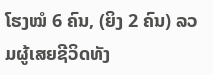ໂຮງໝໍ 6 ຄົນ, (ຍິງ 2 ຄົນ) ລວມຜູ້ເສຍຊີວິດທັງ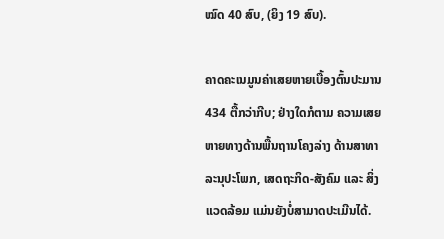ໝົດ 40 ສົບ, (ຍິງ 19 ສົບ).

ຄາດຄະເນມູນຄ່າເສຍຫາຍເບື້ອງຕົ້ນປະມານ 434 ຕື້ກວ່າກີບ; ຢ່າງໃດກໍຕາມ ຄວາມເສຍຫາຍທາງດ້ານພື້ນຖານໂຄງລ່າງ ດ້ານສາທາລະນຸປະໂພກ, ເສດຖະກິດ-ສັງຄົມ ແລະ ສິ່ງແວດລ້ອມ ແມ່ນຍັງບໍ່ສາມາດປະເມີນໄດ້.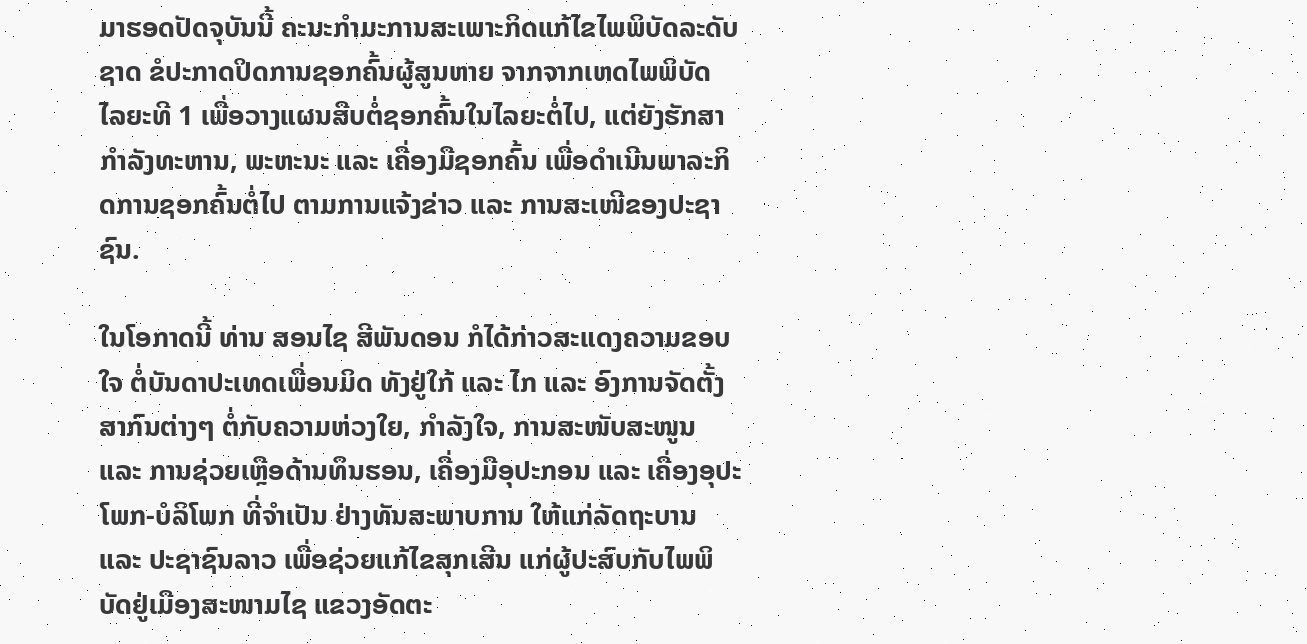ມາຮອດປັດຈຸບັນນີ້ ຄະນະກໍາມະການສະເພາະກິດແກ້ໄຂໄພພິບັດລະດັບຊາດ ຂໍປະກາດປິດການຊອກຄົ້ນຜູ້ສູນຫາຍ ຈາກຈາກເຫດໄພພິບັດ ໄລຍະທີ 1 ເພື່ອວາງແຜນສືບຕໍ່ຊອກຄົ້ນໃນໄລຍະຕໍ່ໄປ, ແຕ່ຍັງຮັກສາກໍາລັງທະຫານ, ພະຫະນະ ແລະ ເຄື່ອງມືຊອກຄົ້ນ ເພື່ອດໍາເນີນພາລະກິດການຊອກຄົ້ນຕໍ່ໄປ ຕາມການແຈ້ງຂ່າວ ແລະ ການສະເໜີຂອງປະຊາຊົນ.

ໃນໂອກາດນີ້ ທ່ານ ສອນໄຊ ສີພັນດອນ ກໍໄດ້ກ່າວສະແດງຄວາມຂອບໃຈ ຕໍ່ບັນດາປະເທດເພື່ອນມິດ ທັງຢູ່ໃກ້ ແລະ ໄກ ແລະ ອົງການຈັດຕັ້ງສາກົນຕ່າງໆ ຕໍ່ກັບຄວາມຫ່ວງໃຍ, ກໍາລັງໃຈ, ການສະໜັບສະໜູນ ແລະ ການຊ່ວຍເຫຼືອດ້ານທຶນຮອນ, ເຄື່ອງມືອຸປະກອນ ແລະ ເຄື່ອງອຸປະໂພກ-ບໍລິໂພກ ທີ່ຈໍາເປັນ ຢ່າງທັນສະພາບການ ໃຫ້ແກ່ລັດຖະບານ ແລະ ປະຊາຊົນລາວ ເພື່ອຊ່ວຍແກ້ໄຂສຸກເສີນ ແກ່ຜູ້ປະສົບກັບໄພພິບັດຢູ່ເມືອງສະໜາມໄຊ ແຂວງອັດຕະ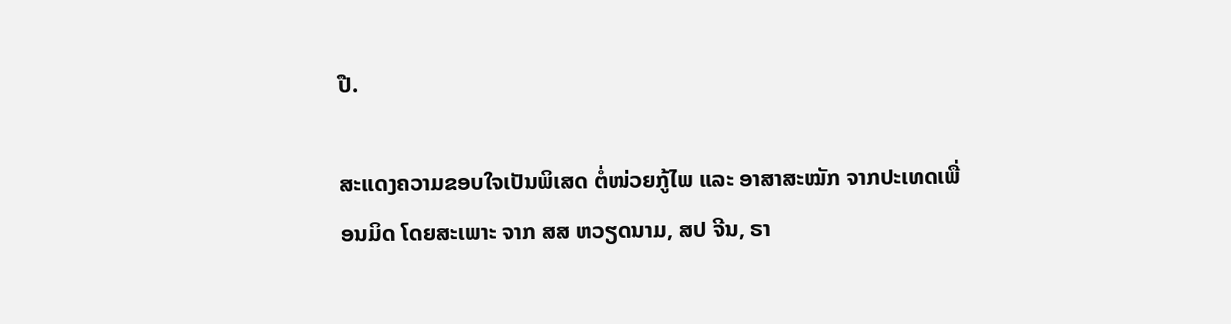ປື.

ສະແດງຄວາມຂອບໃຈເປັນພິເສດ ຕໍ່ໜ່ວຍກູ້ໄພ ແລະ ອາສາສະໝັກ ຈາກປະເທດເພື່ອນມິດ ໂດຍສະເພາະ ຈາກ ສສ ຫວຽດນາມ, ສປ ຈີນ, ຣາ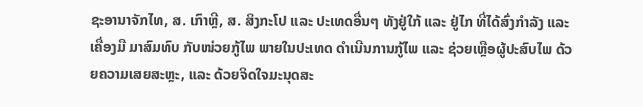ຊະອານາຈັກໄທ, ສ. ເກົາຫຼີ, ສ. ສິງກະໂປ ແລະ ປະເທດອື່ນໆ ທັງຢູ່ໃກ້ ແລະ ຢູ່ໄກ ທີ່ໄດ້ສົ່ງກໍາລັງ ແລະ ເຄື່ອງມື ມາສົມທົບ ກັບໜ່ວຍກູ້ໄພ ພາຍໃນປະເທດ ດໍາເນີນການກູ້ໄພ ແລະ ຊ່ວຍເຫຼືອຜູ້ປະສົບໄພ ດ້ວຍຄວາມເສຍສະຫຼະ, ແລະ ດ້ວຍຈິດໃຈມະນຸດສະ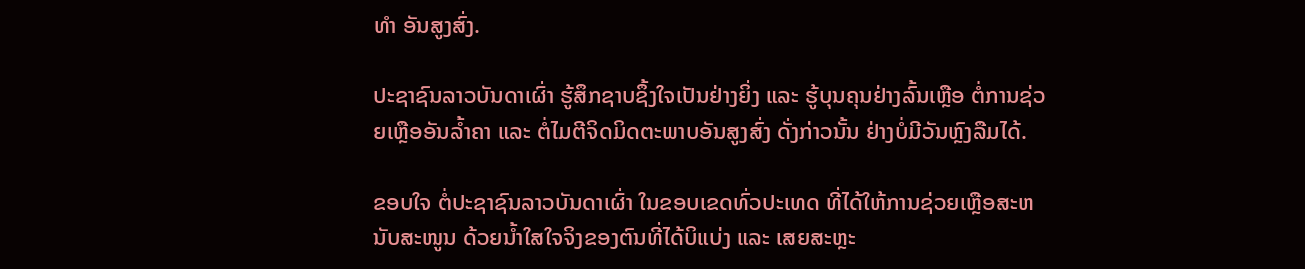ທໍາ ອັນສູງສົ່ງ.

ປະຊາຊົນລາວບັນດາເຜົ່າ ຮູ້ສຶກຊາບຊຶ້ງໃຈເປັນຢ່າງຍິ່ງ ແລະ ຮູ້ບຸນຄຸນຢ່າງລົ້ນເຫຼືອ ຕໍ່ການຊ່ວຍເຫຼືອອັນລໍ້າຄາ ແລະ ຕໍ່ໄມຕີຈິດມິດຕະພາບອັນສູງສົ່ງ ດັ່ງກ່າວນັ້ນ ຢ່າງບໍ່ມີວັນຫຼົງລືມໄດ້.

ຂອບໃຈ ຕໍ່ປະຊາຊົນລາວບັນດາເຜົ່າ ໃນຂອບເຂດທົ່ວປະເທດ ທີ່ໄດ້ໃຫ້ການຊ່ວຍເຫຼືອສະຫນັບສະໜູນ ດ້ວຍນໍ້າໃສໃຈຈິງຂອງຕົນທີ່ໄດ້ບິແບ່ງ ແລະ ເສຍສະຫຼະ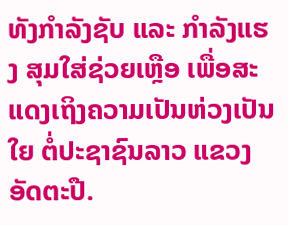ທັງກໍາລັງຊັບ ແລະ ກໍາລັງແຮງ ສຸມໃສ່ຊ່ວຍເຫຼືອ ເພື່ອສະແດງເຖິງຄວາມເປັນຫ່ວງເປັນໃຍ ຕໍ່ປະຊາຊົນລາວ ແຂວງອັດຕະປື.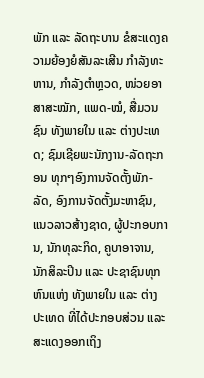ພັກ ແລະ ລັດຖະບານ ຂໍສະແດງຄວາມຍ້ອງຍໍສັນລະເສີນ ກໍາລັງທະຫານ, ກໍາລັງຕໍາຫຼວດ, ໜ່ວຍອາສາສະໝັກ, ແພດ-ໝໍ, ສື່ມວນຊົນ ທັງພາຍໃນ ແລະ ຕ່າງປະເທດ; ຊົມເຊີຍພະນັກງານ-ລັດຖະກອນ ທຸກໆອົງການຈັດຕັ້ງພັກ-ລັດ, ອົງການຈັດຕັ້ງມະຫາຊົນ, ແນວລາວສ້າງຊາດ, ຜູ້ປະກອບການ, ນັກທຸລະກິດ, ຄູບາອາຈານ, ນັກສິລະປິນ ແລະ ປະຊາຊົນທຸກຫົນແຫ່ງ ທັງພາຍໃນ ແລະ ຕ່າງປະເທດ ທີ່ໄດ້ປະກອບສ່ວນ ແລະ ສະແດງອອກເຖິງ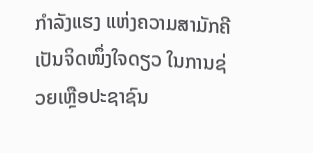ກໍາລັງແຮງ ແຫ່ງຄວາມສາມັກຄີ ເປັນຈິດໜຶ່ງໃຈດຽວ ໃນການຊ່ວຍເຫຼືອປະຊາຊົນ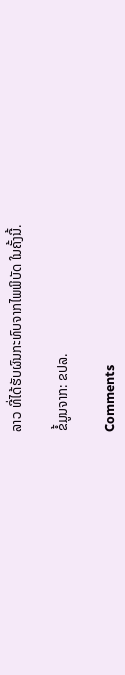ລາວ ທີ່ໄດ້ຮັບຜົນກະທົບຈາກໄພພິບັດ ໃນຄັ້ງນີ້.

ຂໍ້ມູນຈາກ: ຂປລ.

Comments